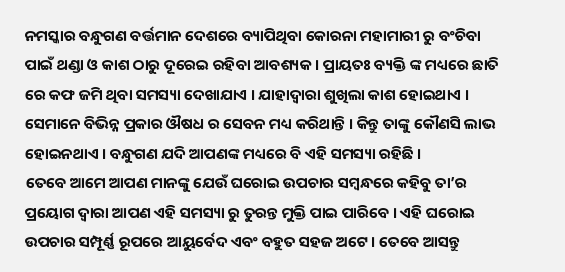ନମସ୍କାର ବନ୍ଧୁଗଣ ବର୍ତ୍ତମାନ ଦେଶରେ ବ୍ୟାପିଥିବା କୋରନା ମହାମାରୀ ରୁ ବଂଚିବା ପାଇଁ ଥଣ୍ଡା ଓ କାଶ ଠାରୁ ଦୂରେଇ ରହିବା ଆବଶ୍ୟକ । ପ୍ରାୟତଃ ବ୍ୟକ୍ତି ଙ୍କ ମଧ୍ୟରେ ଛାତି ରେ କଫ ଜମି ଥିବା ସମସ୍ୟା ଦେଖାଯାଏ । ଯାହାଦ୍ୱାରା ଶୁଖିଲା କାଶ ହୋଇଥାଏ । ସେମାନେ ବିଭିନ୍ନ ପ୍ରକାର ଔଷଧ ର ସେବନ ମଧ୍ୟ କରିଥାନ୍ତି । କିନ୍ତୁ ତାଙ୍କୁ କୌଣସି ଲାଭ ହୋଇନଥାଏ । ବନ୍ଧୁଗଣ ଯଦି ଆପଣଙ୍କ ମଧ୍ୟରେ ବି ଏହି ସମସ୍ୟା ରହିଛି ।
ତେବେ ଆମେ ଆପଣ ମାନଙ୍କୁ ଯେଉଁ ଘରୋଇ ଉପଚାର ସମ୍ବନ୍ଧରେ କହିବୁ ତା’ର ପ୍ରୟୋଗ ଦ୍ବାରା ଆପଣ ଏହି ସମସ୍ୟା ରୁ ତୁରନ୍ତ ମୁକ୍ତି ପାଇ ପାରିବେ । ଏହି ଘରୋଇ ଉପଚାର ସମ୍ପୂର୍ଣ୍ଣ ରୂପରେ ଆୟୁର୍ବେଦ ଏବଂ ବହୁତ ସହଜ ଅଟେ । ତେବେ ଆସନ୍ତୁ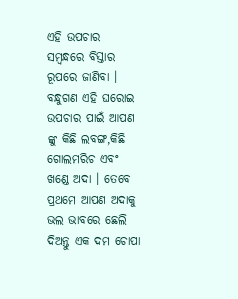ଏହି ଉପଚାର ସମ୍ବନ୍ଧରେ ବିସ୍ତାର ରୂପରେ ଜାଣିବା । ବନ୍ଧୁଗଣ ଏହି ଘରୋଇ ଉପଚାର ପାଇଁ ଆପଣ ଙ୍କୁ କିଛି ଲବଙ୍ଗ,କିଛି ଗୋଲମରିଚ ଏବଂ ଖଣ୍ଡେ ଅଦା । ତେବେ ପ୍ରଥମେ ଆପଣ ଅଦାକୁ ଭଲ ଭାବରେ ଛେଲି ଦିଅନ୍ତୁ ଏକ ଦମ ଚୋପା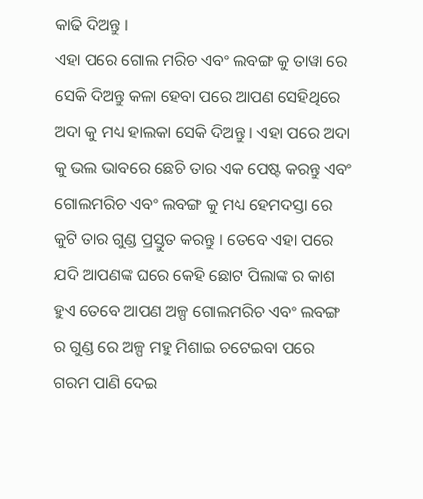କାଢି ଦିଅନ୍ତୁ ।
ଏହା ପରେ ଗୋଲ ମରିଚ ଏବଂ ଲବଙ୍ଗ କୁ ତାୱା ରେ ସେକି ଦିଅନ୍ତୁ କଳା ହେବା ପରେ ଆପଣ ସେହିଥିରେ ଅଦା କୁ ମଧ୍ୟ ହାଲକା ସେକି ଦିଅନ୍ତୁ । ଏହା ପରେ ଅଦା କୁ ଭଲ ଭାବରେ ଛେଚି ତାର ଏକ ପେଷ୍ଟ କରନ୍ତୁ ଏବଂ ଗୋଲମରିଚ ଏବଂ ଲବଙ୍ଗ କୁ ମଧ୍ୟ ହେମଦସ୍ତା ରେ କୁଟି ତାର ଗୁଣ୍ଡ ପ୍ରସ୍ତୁତ କରନ୍ତୁ । ତେବେ ଏହା ପରେ ଯଦି ଆପଣଙ୍କ ଘରେ କେହି ଛୋଟ ପିଲାଙ୍କ ର କାଶ ହୁଏ ତେବେ ଆପଣ ଅଳ୍ପ ଗୋଲମରିଚ ଏବଂ ଲବଙ୍ଗ ର ଗୁଣ୍ଡ ରେ ଅଳ୍ପ ମହୁ ମିଶାଇ ଚଟେଇବା ପରେ ଗରମ ପାଣି ଦେଇ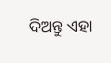ଦିଅନ୍ତୁ ଏହା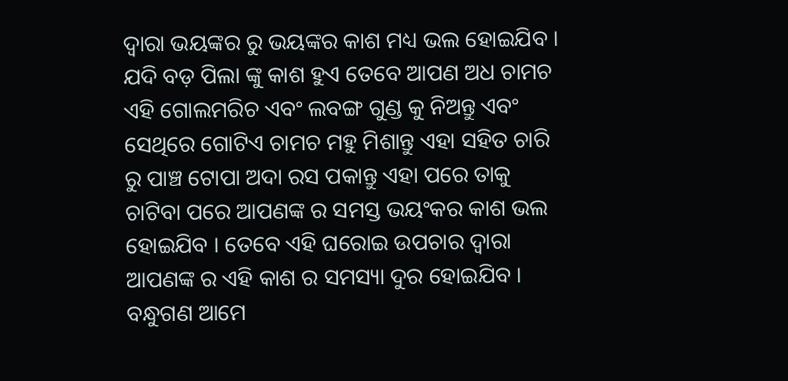ଦ୍ୱାରା ଭୟଙ୍କର ରୁ ଭୟଙ୍କର କାଶ ମଧ୍ୟ ଭଲ ହୋଇଯିବ ।
ଯଦି ବଡ଼ ପିଲା ଙ୍କୁ କାଶ ହୁଏ ତେବେ ଆପଣ ଅଧ ଚାମଚ ଏହି ଗୋଲମରିଚ ଏବଂ ଲବଙ୍ଗ ଗୁଣ୍ଡ କୁ ନିଅନ୍ତୁ ଏବଂ ସେଥିରେ ଗୋଟିଏ ଚାମଚ ମହୁ ମିଶାନ୍ତୁ ଏହା ସହିତ ଚାରି ରୁ ପାଞ୍ଚ ଟୋପା ଅଦା ରସ ପକାନ୍ତୁ ଏହା ପରେ ତାକୁ ଚାଟିବା ପରେ ଆପଣଙ୍କ ର ସମସ୍ତ ଭୟଂକର କାଶ ଭଲ ହୋଇଯିବ । ତେବେ ଏହି ଘରୋଇ ଉପଚାର ଦ୍ୱାରା ଆପଣଙ୍କ ର ଏହି କାଶ ର ସମସ୍ୟା ଦୁର ହୋଇଯିବ । ବନ୍ଧୁଗଣ ଆମେ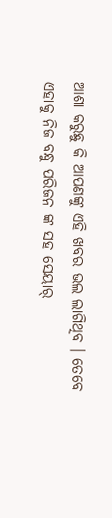ଆଶା କରୁଛୁ କି ଆପଣଙ୍କୁ ଏହି ଖବର ଭଲ ଲାଗିଥିବ । ତେବେ ଏହାକୁ ନିଜ ବନ୍ଧୁ ପରିଜନ ଙ୍କ ସହ ସେୟାର୍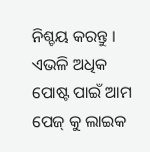ନିଶ୍ଚୟ କରନ୍ତୁ । ଏଭଳି ଅଧିକ ପୋଷ୍ଟ ପାଇଁ ଆମ ପେଜ୍ କୁ ଲାଇକ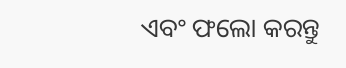ଏବଂ ଫଲୋ କରନ୍ତୁ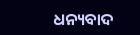ଧନ୍ୟବାଦ